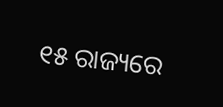୧୫ ରାଜ୍ୟରେ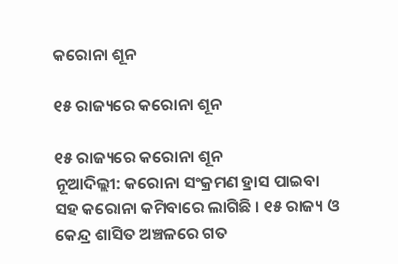କରୋନା ଶୂନ

୧୫ ରାଜ୍ୟରେ କରୋନା ଶୂନ

୧୫ ରାଜ୍ୟରେ କରୋନା ଶୂନ
ନୂଆଦିଲ୍ଲୀ: କରୋନା ସଂକ୍ରମଣ ହ୍ରାସ ପାଇବା ସହ କରୋନା କମିବାରେ ଲାଗିଛି । ୧୫ ରାଜ୍ୟ ଓ କେନ୍ଦ୍ର ଶାସିତ ଅଞ୍ଚଳରେ ଗତ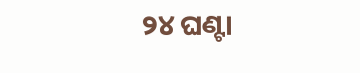୨୪ ଘଣ୍ଟା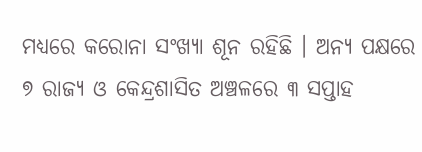ମଧ୍ୟରେ କରୋନା ସଂଖ୍ୟା ଶୂନ ରହିଛି । ଅନ୍ୟ ପକ୍ଷରେ ୭ ରାଜ୍ୟ ଓ କେନ୍ଦ୍ରଶାସିତ ଅଞ୍ଚଳରେ ୩ ସପ୍ତାହ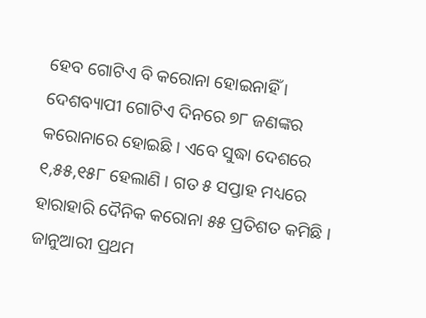ହେବ ଗୋଟିଏ ବି କରୋନା ହୋଇନାହିଁ । ଦେଶବ୍ୟାପୀ ଗୋଟିଏ ଦିନରେ ୭୮ ଜଣଙ୍କର କରୋନାରେ ହୋଇଛି । ଏବେ ସୁଦ୍ଧା ଦେଶରେ ୧,୫୫,୧୫୮ ହେଲାଣି । ଗତ ୫ ସପ୍ତାହ ମଧ୍ୟରେ ହାରାହାରି ଦୈନିକ କରୋନା ୫୫ ପ୍ରତିଶତ କମିଛି । ଜାନୁଆରୀ ପ୍ରଥମ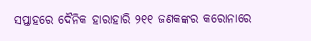ସପ୍ତାହରେ ଦୈନିକ ହାରାହାରି ୨୧୧ ଜଣକଙ୍କର କରୋନାରେ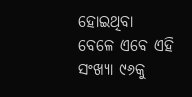ହୋଇଥିବା ବେଳେ ଏବେ ଏହି ସଂଖ୍ୟା ୯୬କୁ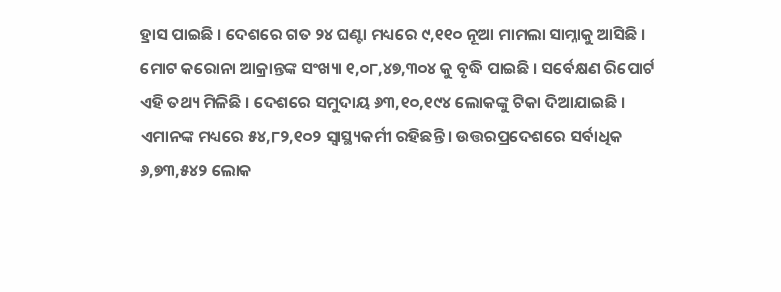ହ୍ରାସ ପାଇଛି । ଦେଶରେ ଗତ ୨୪ ଘଣ୍ଟା ମଧ୍ୟରେ ୯,୧୧୦ ନୂଆ ମାମଲା ସାମ୍ନାକୁ ଆସିଛି । ମୋଟ କରୋନା ଆକ୍ରାନ୍ତଙ୍କ ସଂଖ୍ୟା ୧,୦୮,୪୭,୩୦୪ କୁ ବୃଦ୍ଧି ପାଇଛି । ସର୍ବେକ୍ଷଣ ରିପୋର୍ଟ ଏହି ତଥ୍ୟ ମିଳିଛି । ଦେଶରେ ସମୁଦାୟ ୬୩,୧୦,୧୯୪ ଲୋକଙ୍କୁ ଟିକା ଦିଆଯାଇଛି । ଏମାନଙ୍କ ମଧ୍ୟରେ ୫୪,୮୨,୧୦୨ ସ୍ୱାସ୍ଥ୍ୟକର୍ମୀ ରହିଛନ୍ତି । ଉତ୍ତରପ୍ରଦେଶରେ ସର୍ବାଧିକ ୬,୭୩,୫୪୨ ଲୋକ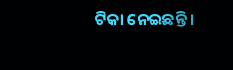ଟିକା ନେଇଛନ୍ତି ।